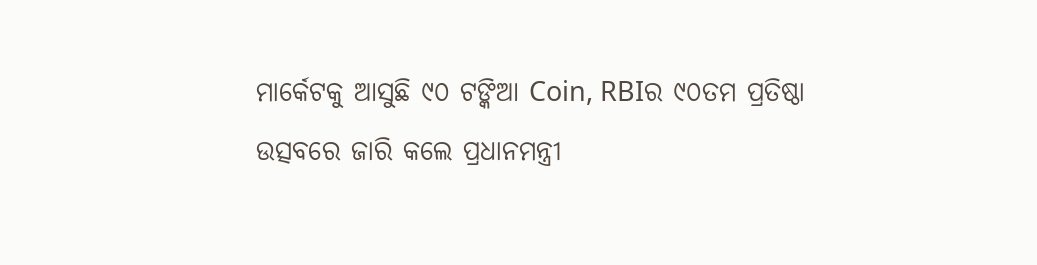ମାର୍କେଟକୁ ଆସୁଛି ୯୦ ଟଙ୍କିଆ Coin, RBIର ୯୦ତମ ପ୍ରତିଷ୍ଠା ଉତ୍ସବରେ ଜାରି କଲେ ପ୍ରଧାନମନ୍ତ୍ରୀ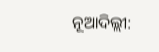ନୂଆଦିଲ୍ଲୀ: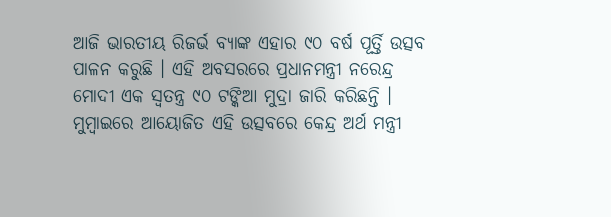ଆଜି ଭାରତୀୟ ରିଜର୍ଭ ବ୍ୟାଙ୍କ ଏହାର ୯୦ ବର୍ଷ ପୂର୍ତ୍ତି ଉତ୍ସବ ପାଳନ କରୁଛି । ଏହି ଅବସରରେ ପ୍ରଧାନମନ୍ତ୍ରୀ ନରେନ୍ଦ୍ର ମୋଦୀ ଏକ ସ୍ୱତନ୍ତ୍ର ୯୦ ଟଙ୍କିଆ ମୁଦ୍ରା ଜାରି କରିଛନ୍ତି । ମୁମ୍ବାଇରେ ଆୟୋଜିତ ଏହି ଉତ୍ସବରେ କେନ୍ଦ୍ର ଅର୍ଥ ମନ୍ତ୍ରୀ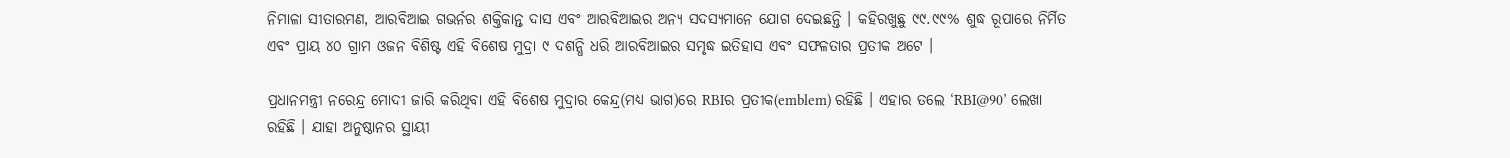ନିମାଳା ସୀତାରମଣ, ଆରବିଆଇ ଗଭର୍ନର ଶକ୍ତିକାନ୍ତ ଦାସ ଏବଂ ଆରବିଆଇର ଅନ୍ୟ ସଦସ୍ୟମାନେ ଯୋଗ ଦେଇଛନ୍ତି । କହିରଖୁଛୁ ୯୯.୯୯% ଶୁଦ୍ଧ ରୂପାରେ ନିର୍ମିତ ଏବଂ ପ୍ରାୟ ୪୦ ଗ୍ରାମ ଓଜନ ବିଶିଷ୍ଟ ଏହି ବିଶେଷ ମୁଦ୍ରା ୯ ଦଶନ୍ଧି ଧରି ଆରବିଆଇର ସମୃଦ୍ଧ ଇତିହାସ ଏବଂ ସଫଳତାର ପ୍ରତୀକ ଅଟେ ।

ପ୍ରଧାନମନ୍ତ୍ରୀ ନରେନ୍ଦ୍ର ମୋଦୀ ଜାରି କରିଥିବା ଏହି ବିଶେଷ ମୁଦ୍ରାର କେନ୍ଦ୍ର(ମଧ୍ୟ ଭାଗ)ରେ RBIର ପ୍ରତୀକ(emblem) ରହିଛି । ଏହାର ତଲେ ‘RBI@90’ ଲେଖା ରହିଛି । ଯାହା ଅନୁଷ୍ଠାନର ସ୍ଥାୟୀ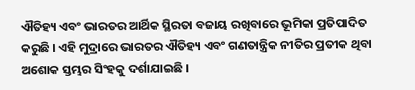ଐତିହ୍ୟ ଏବଂ ଭାରତର ଆର୍ଥିକ ସ୍ଥିରତା ବଜାୟ ରଖିବାରେ ଭୂମିକା ପ୍ରତିପାଦିତ କରୁଛି । ଏହି ମୁଦ୍ରାରେ ଭାରତର ଐତିହ୍ୟ ଏବଂ ଗଣତାନ୍ତ୍ରିକ ନୀତିର ପ୍ରତୀକ ଥିବା ଅଶୋକ ସ୍ତମ୍ଭର ସିଂହକୁ ଦର୍ଶାଯାଇଛି ।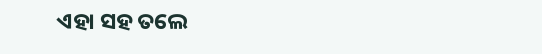ଏହା ସହ ତଲେ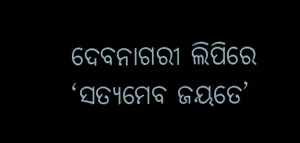ଦେବନାଗରୀ ଲିପିରେ ‘ସତ୍ୟମେବ ଜୟତେ’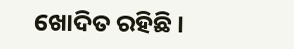ଖୋଦିତ ରହିଛି ।